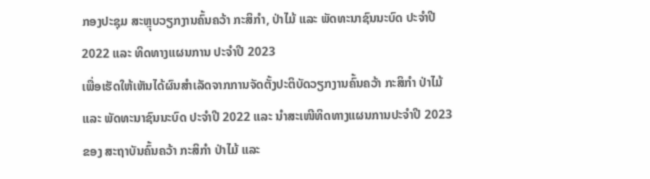ກອງປະຊຸມ ສະຫຼຸບວຽກງານຄົ້ນຄວ້າ ກະສິກຳ, ປ່າໄມ້ ແລະ ພັດທະນາຊົນນະບົດ ປະຈຳປີ 2022 ແລະ ທິດທາງແຜນການ ປະຈຳປີ 2023
ເພື່ອເຮັດໃຫ້ເຫັນໄດ້ຜົນສຳເລັດຈາກການຈັດຕັ້ງປະຕິບັດວຽກງານຄົ້ນຄວ້າ ກະສິກຳ ປ່າໄມ້ ແລະ ພັດທະນາຊົນນະບົດ ປະຈໍາປີ 2022 ແລະ ນໍາສະເໜີທິດທາງແຜນການປະຈຳປີ 2023 ຂອງ ສະຖາບັນຄົ້ນຄວ້າ ກະສິກຳ ປ່າໄມ້ ແລະ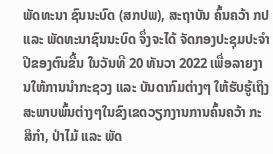ພັດທະນາ ຊົນນະບົດ (ສກປພ), ສະຖາບັນ ຄົ້ນຄວ້າ ກປ ແລະ ພັດທະນາຊົນນະບົດ ຈຶ່ງຈະໄດ້ ຈັດກອງປະຊຸມປະຈຳປີຂອງຕົນຂື້ນ ໃນວັນທີ 20 ທັນວາ 2022 ເພື່ອລາຍງານໃຫ້ການນໍາກະຊວງ ແລະ ບັນດາກົມຕ່າງໆ ໃຫ້ຮັບຮູ້ເຖິງສະພາບພົ້ນຕ່າງໆໃນຂົງເຂດວຽກງານການຄົ້ນຄວ້າ ກະສິກຳ, ປ່າໄມ້ ແລະ ພັດ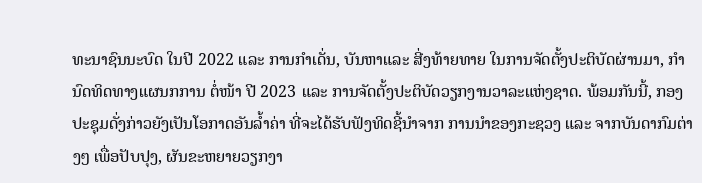ທະນາຊົນນະບົດ ໃນປີ 2022 ແລະ ການກໍາເດັ່ນ, ບັນຫາແລະ ສີ່ງທ້າຍທາຍ ໃນການຈັດຕັ້ງປະຕິບັດຜ່ານມາ, ກຳນົດທິດທາງແຜນກການ ຕໍ່ໜ້າ ປີ 2023 ແລະ ການຈັດຕັ້ງປະຕິບັດວຽກງານວາລະແຫ່ງຊາດ. ພ້ອມກັນນີ້, ກອງປະຊຸມດັ່ງກ່າວຍັງເປັນໂອກາດອັນລໍ້າຄ່າ ທີ່ຈະໄດ້ຮັບຟັງທິດຊີ້ນໍາຈາກ ການນໍາຂອງກະຊວງ ແລະ ຈາກບັນດາກົມຕ່າງໆ ເພື່ອປັບປຸງ, ຜັນຂະຫຍາຍວຽກງາ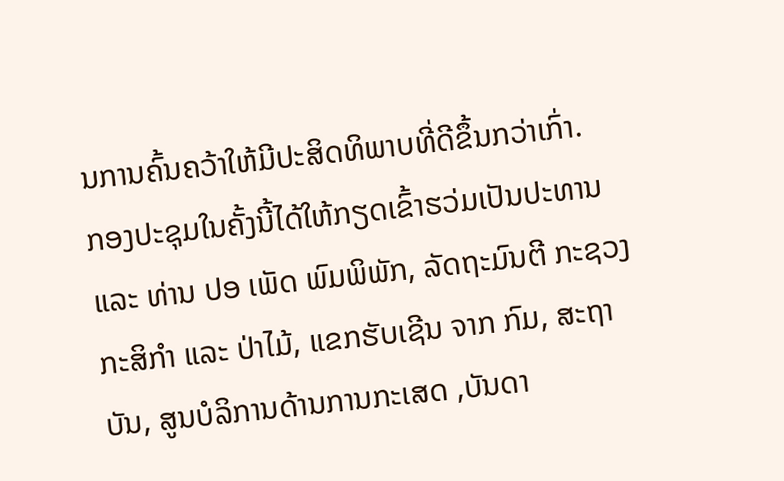ນການຄົ້ນຄວ້າໃຫ້ມີປະສິດທິພາບທີ່ດີຂຶ້ນກວ່າເກົ່າ.
ກອງປະຊຸມໃນຄັ້ງນີ້ໄດ້ໃຫ້ກຽດເຂົ້າຮວ່ມເປັນປະທານ ແລະ ທ່ານ ປອ ເພັດ ພົມພິພັກ, ລັດຖະມົນຕີ ກະຊວງກະສິກຳ ແລະ ປ່າໄມ້, ແຂກຮັບເຊີນ ຈາກ ກົມ, ສະຖາບັນ, ສູນບໍລິການດ້ານການກະເສດ ,ບັນດາ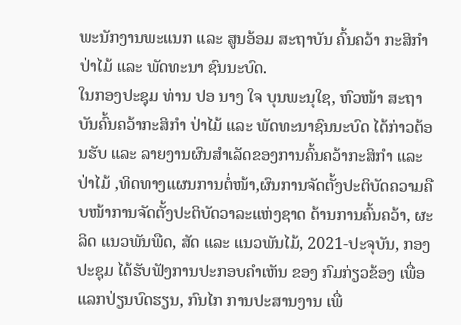ພະນັກງານພະແນກ ແລະ ສູນອ້ອມ ສະຖາບັນ ຄົ້ນຄວ້າ ກະສິກຳ ປ່າໄມ້ ແລະ ພັດທະນາ ຊົນນະບົດ.
ໃນກອງປະຊຸມ ທ່ານ ປອ ນາງ ໃຈ ບຸນພະນຸໃຊ, ຫົວໜ້າ ສະຖາບັນຄົ້ນຄວ້າກະສິກຳ ປ່າໄມ້ ແລະ ພັດທະນາຊົນນະບົດ ໄດ້ກ່າວຕ້ອນຮັບ ແລະ ລາຍງານຜົນສຳເລັດຂອງການຄົ້ນຄວ້າກະສິກຳ ແລະ ປ່າໄມ້ ,ທິດທາງແຜນການຕໍ່ໜ້າ,ຜົນການຈັດຕັ້ງປະຕິບັດຄວາມຄືບໜ້າການຈັດຕັ້ງປະຕິບັດວາລະແຫ່ງຊາດ ດ້ານການຄົ້ນຄວ້າ, ຜະລິດ ແນວພັນພືດ, ສັດ ແລະ ແນວພັນໄມ້, 2021-ປະຈຸບັນ, ກອງປະຊຸມ ໄດ້ຮັບຟັງການປະກອບຄຳເຫັນ ຂອງ ກົມກ່ຽວຂ້ອງ ເພື່ອ ແລກປ່ຽນບົດຮຽນ, ກົນໄກ ການປະສານງານ ເພື່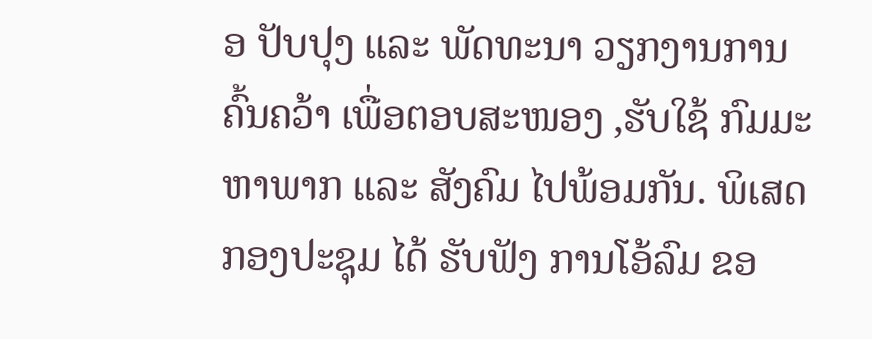ອ ປັບປຸງ ແລະ ພັດທະນາ ວຽກງານການຄົ້ນຄວ້າ ເພື່ອຕອບສະໜອງ ,ຮັບໃຊ້ ກົມມະຫາພາກ ແລະ ສັງຄົມ ໄປພ້ອມກັນ. ພິເສດ ກອງປະຊຸມ ໄດ້ ຮັບຟັງ ການໂອ້ລົມ ຂອ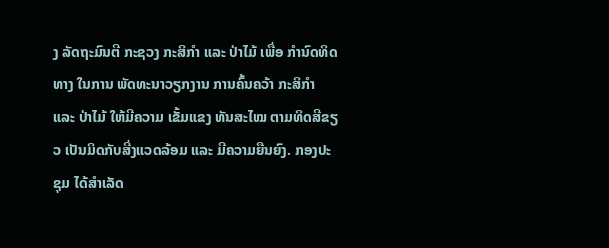ງ ລັດຖະມົນຕີ ກະຊວງ ກະສິກຳ ແລະ ປ່າໄມ້ ເພື່ອ ກຳນົດທິດທາງ ໃນການ ພັດທະນາວຽກງານ ການຄົ້ນຄວ້າ ກະສິກຳ ແລະ ປ່າໄມ້ ໃຫ້ມີຄວາມ ເຂັ້ມແຂງ ທັນສະໄໝ ຕາມທິດສີຂຽວ ເປັນມິດກັບສີ່ງແວດລ້ອມ ແລະ ມີຄວາມຍືນຍົງ. ກອງປະຊຸມ ໄດ້ສຳເລັດ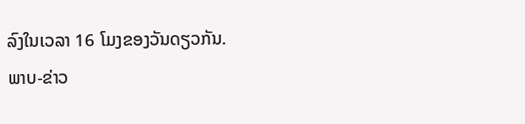ລົງໃນເວລາ 16 ໂມງຂອງວັນດຽວກັນ.
ພາບ-ຂ່າວ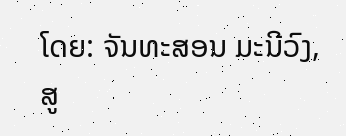ໂດຍ: ຈັນທະສອນ ມະນີວົງ, ສູ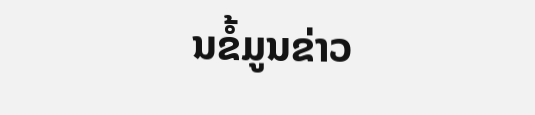ນຂໍ້ມູນຂ່າວ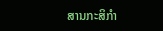ສານກະສິກຳ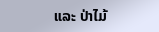ແລະ ປ່າໄມ້